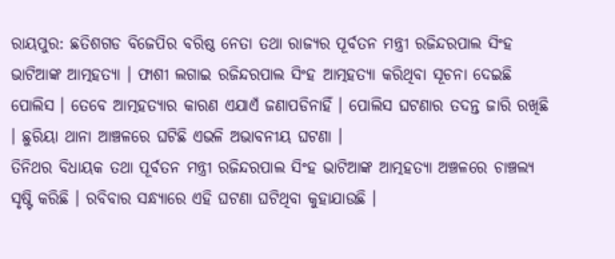ରାୟପୁର: ଛତିଶଗଡ ବିଜେପିର ବରିଷ୍ଠ ନେତା ତଥା ରାଜ୍ୟର ପୂର୍ବତନ ମନ୍ତ୍ରୀ ରଜିନ୍ଦରପାଲ ସିଂହ ଭାଟିଆଙ୍କ ଆତ୍ମହତ୍ୟା । ଫାଶୀ ଲଗାଇ ରଜିନ୍ଦରପାଲ ସିଂହ ଆତ୍ମହତ୍ୟା କରିଥିବା ସୂଚନା ଦେଇଛି ପୋଲିସ । ତେବେ ଆତ୍ମହତ୍ୟାର କାରଣ ଏଯାଏଁ ଜଣାପଡିନାହିଁ । ପୋଲିସ ଘଟଣାର ତଦନ୍ତ ଜାରି ରଖିଛି । ଛୁରିୟା ଥାନା ଆଞ୍ଚଳରେ ଘଟିଛି ଏଭଳି ଅଭାବନୀୟ ଘଟଣା ।
ତିନିଥର ବିଧାୟକ ତଥା ପୂର୍ବତନ ମନ୍ତ୍ରୀ ରଜିନ୍ଦରପାଲ ସିଂହ ଭାଟିଆଙ୍କ ଆତ୍ମହତ୍ୟା ଅଞ୍ଚଳରେ ଚାଞ୍ଚଲ୍ୟ ସୃଷ୍ଟି କରିଛି । ରବିବାର ସନ୍ଧ୍ୟାରେ ଏହି ଘଟଣା ଘଟିଥିବା କୁହାଯାଉଛି ।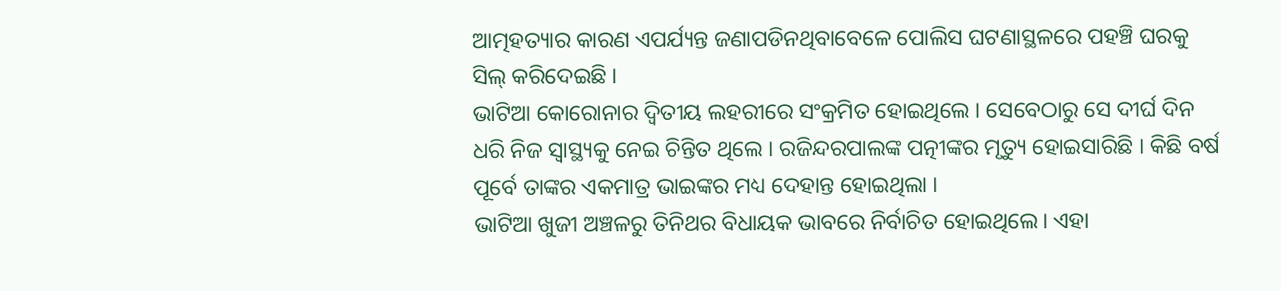ଆତ୍ମହତ୍ୟାର କାରଣ ଏପର୍ଯ୍ୟନ୍ତ ଜଣାପଡିନଥିବାବେଳେ ପୋଲିସ ଘଟଣାସ୍ଥଳରେ ପହଞ୍ଚି ଘରକୁ ସିଲ୍ କରିଦେଇଛି ।
ଭାଟିଆ କୋରୋନାର ଦ୍ବିତୀୟ ଲହରୀରେ ସଂକ୍ରମିତ ହୋଇଥିଲେ । ସେବେଠାରୁ ସେ ଦୀର୍ଘ ଦିନ ଧରି ନିଜ ସ୍ବାସ୍ଥ୍ୟକୁ ନେଇ ଚିନ୍ତିତ ଥିଲେ । ରଜିନ୍ଦରପାଲଙ୍କ ପତ୍ନୀଙ୍କର ମୃତ୍ୟୁ ହୋଇସାରିଛି । କିଛି ବର୍ଷ ପୂର୍ବେ ତାଙ୍କର ଏକମାତ୍ର ଭାଇଙ୍କର ମଧ୍ୟ ଦେହାନ୍ତ ହୋଇଥିଲା ।
ଭାଟିଆ ଖୁଜୀ ଅଞ୍ଚଳରୁ ତିନିଥର ବିଧାୟକ ଭାବରେ ନିର୍ବାଚିତ ହୋଇଥିଲେ। ଏହା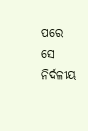ପରେ ସେ ନିର୍ଦଳୀୟ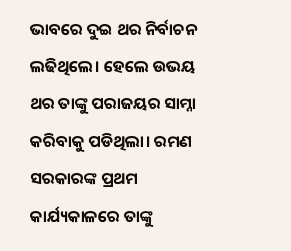ଭାବରେ ଦୁଇ ଥର ନିର୍ବାଚନ ଲଢିଥିଲେ। ହେଲେ ଉଭୟ ଥର ତାଙ୍କୁ ପରାଜୟର ସାମ୍ନା କରିବାକୁ ପଡିଥିଲା। ରମଣ ସରକାରଙ୍କ ପ୍ରଥମ କାର୍ଯ୍ୟକାଳରେ ତାଙ୍କୁ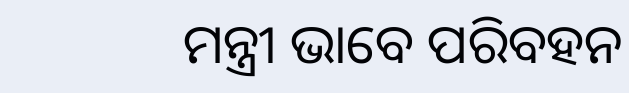ମନ୍ତ୍ରୀ ଭାବେ ପରିବହନ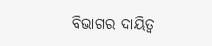ବିଭାଗର ଦାୟିତ୍ବ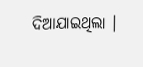ଦିଆଯାଇଥିଲା ।